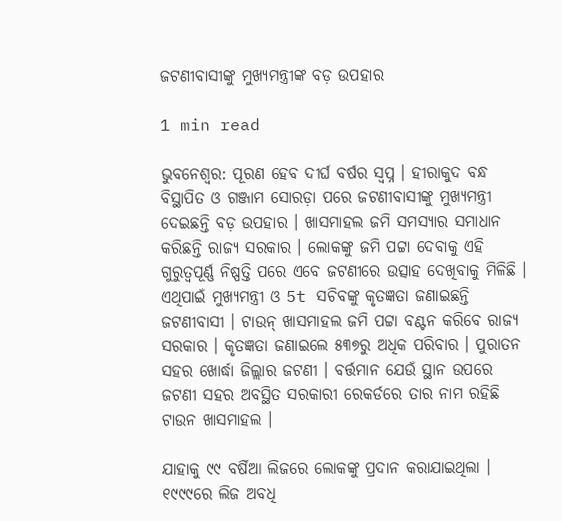ଜଟଣୀବାସୀଙ୍କୁ ମୁଖ୍ୟମନ୍ତ୍ରୀଙ୍କ ବଡ଼ ଉପହାର

1 min read

ଭୁବନେଶ୍ବର: ପୂରଣ ହେବ ଦୀର୍ଘ ବର୍ଷର ସ୍ବପ୍ନ । ହୀରାକୁଦ ବନ୍ଧ ବିସ୍ଥାପିତ ଓ ଗଞ୍ଜାମ ସୋରଡ଼ା ପରେ ଜଟଣୀବାସୀଙ୍କୁ ମୁଖ୍ୟମନ୍ତ୍ରୀ ଦେଇଛନ୍ତି ବଡ଼ ଉପହାର । ଖାସମାହଲ ଜମି ସମସ୍ୟାର ସମାଧାନ କରିଛନ୍ତି ରାଜ୍ୟ ସରକାର । ଲୋକଙ୍କୁ ଜମି ପଟ୍ଟା ଦେବାକୁ ଏହି ଗୁରୁତ୍ବପୂର୍ଣ୍ଣ ନିଷ୍ପତ୍ତି ପରେ ଏବେ ଜଟଣୀରେ ଉତ୍ସାହ ଦେଖିବାକୁ ମିଳିଛି । ଏଥିପାଇଁ ମୁଖ୍ୟମନ୍ତ୍ରୀ ଓ 5t ସଚିବଙ୍କୁ କୃତଜ୍ଞତା ଜଣାଇଛନ୍ତି ଜଟଣୀବାସୀ । ଟାଉନ୍ ଖାସମାହଲ ଜମି ପଟ୍ଟା ବଣ୍ଟନ କରିବେ ରାଜ୍ୟ ସରକାର । କୃତଜ୍ଞତା ଜଣାଇଲେ ୫୩୭ରୁ ଅଧିକ ପରିବାର । ପୁରାତନ ସହର ଖୋର୍ଦ୍ଧା ଜିଲ୍ଲାର ଜଟଣୀ । ବର୍ତ୍ତମାନ ଯେଉଁ ସ୍ଥାନ ଉପରେ ଜଟଣୀ ସହର ଅବସ୍ଥିତ ସରକାରୀ ରେକର୍ଡରେ ତାର ନାମ ରହିଛି ଟାଉନ ଖାସମାହଲ ।

ଯାହାକୁ ୯୯ ବର୍ଷିଆ ଲିଜରେ ଲୋକଙ୍କୁ ପ୍ରଦାନ କରାଯାଇଥିଲା । ୧୯୯୯ରେ ଲିଜ ଅବଧି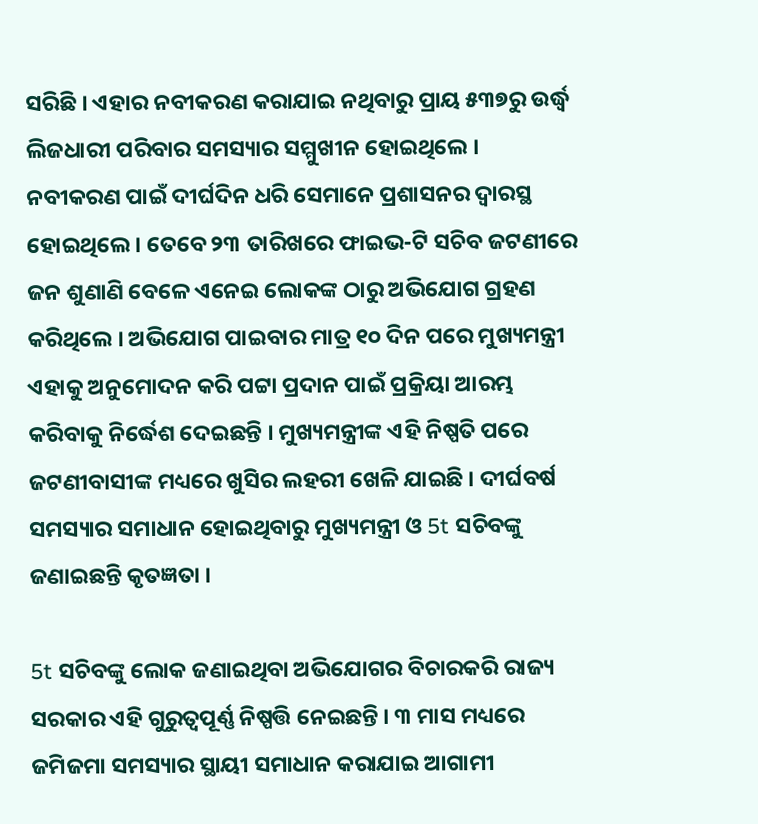ସରିଛି । ଏହାର ନବୀକରଣ କରାଯାଇ ନଥିବାରୁ ପ୍ରାୟ ୫୩୭ରୁ ଉର୍ଦ୍ଧ୍ବ ଲିଜଧାରୀ ପରିବାର ସମସ୍ୟାର ସମ୍ମୁଖୀନ ହୋଇଥିଲେ । ନବୀକରଣ ପାଇଁ ଦୀର୍ଘଦିନ ଧରି ସେମାନେ ପ୍ରଶାସନର ଦ୍ବାରସ୍ଥ ହୋଇଥିଲେ । ତେବେ ୨୩ ତାରିଖରେ ଫାଇଭ-ଟି ସଚିବ ଜଟଣୀରେ ଜନ ଶୁଣାଣି ବେଳେ ଏନେଇ ଲୋକଙ୍କ ଠାରୁ ଅଭିଯୋଗ ଗ୍ରହଣ କରିଥିଲେ । ଅଭିଯୋଗ ପାଇବାର ମାତ୍ର ୧୦ ଦିନ ପରେ ମୁଖ୍ୟମନ୍ତ୍ରୀ ଏହାକୁ ଅନୁମୋଦନ କରି ପଟ୍ଟା ପ୍ରଦାନ ପାଇଁ ପ୍ରକ୍ରିୟା ଆରମ୍ଭ କରିବାକୁ ନିର୍ଦ୍ଧେଶ ଦେଇଛନ୍ତି । ମୁଖ୍ୟମନ୍ତ୍ରୀଙ୍କ ଏହି ନିଷ୍ପତି ପରେ ଜଟଣୀବାସୀଙ୍କ ମଧ୍ୟରେ ଖୁସିର ଲହରୀ ଖେଳି ଯାଇଛି । ଦୀର୍ଘବର୍ଷ ସମସ୍ୟାର ସମାଧାନ ହୋଇଥିବାରୁ ମୁଖ୍ୟମନ୍ତ୍ରୀ ଓ 5t ସଚିବଙ୍କୁ ଜଣାଇଛନ୍ତି କୃତଜ୍ଞତା ।

5t ସଚିବଙ୍କୁ ଲୋକ ଜଣାଇଥିବା ଅଭିଯୋଗର ବିଚାରକରି ରାଜ୍ୟ ସରକାର ଏହି ଗୁରୁତ୍ବପୂର୍ଣ୍ଣ ନିଷ୍ପତ୍ତି ନେଇଛନ୍ତି । ୩ ମାସ ମଧ୍ୟରେ ଜମିଜମା ସମସ୍ୟାର ସ୍ଥାୟୀ ସମାଧାନ କରାଯାଇ ଆଗାମୀ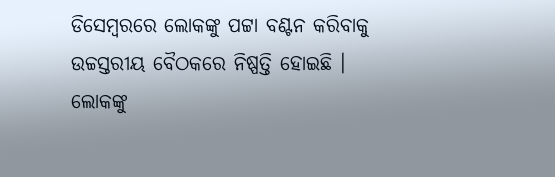ଡିସେମ୍ବରରେ ଲୋକଙ୍କୁ ପଟ୍ଟା ବଣ୍ଟନ କରିବାକୁ ଉଚ୍ଚସ୍ତରୀୟ ବୈଠକରେ ନିଷ୍ପତ୍ତି ହୋଇଛି । ଲୋକଙ୍କୁ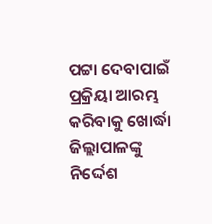ପଟ୍ଟା ଦେବାପାଇଁ ପ୍ରକ୍ରିୟା ଆରମ୍ଭ କରିବାକୁ ଖୋର୍ଦ୍ଧା ଜିଲ୍ଲାପାଳଙ୍କୁ ନିର୍ଦ୍ଦେଶ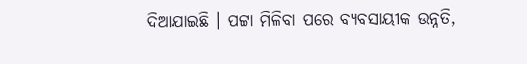ଦିଆଯାଇଛି । ପଟ୍ଟା ମିଳିବା ପରେ ବ୍ୟବସାୟୀକ ଉନ୍ନତି,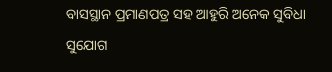ବାସସ୍ଥାନ ପ୍ରମାଣପତ୍ର ସହ ଆହୁରି ଅନେକ ସୁବିଧା ସୁଯୋଗ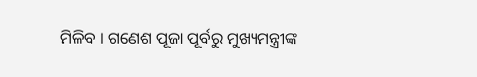ମିଳିବ । ଗଣେଶ ପୂଜା ପୂର୍ବରୁ ମୁଖ୍ୟମନ୍ତ୍ରୀଙ୍କ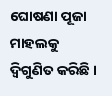ଘୋଷଣା ପୂଜା ମାହଲକୁ ଦ୍ବିଗୁଣିତ କରିଛି ।